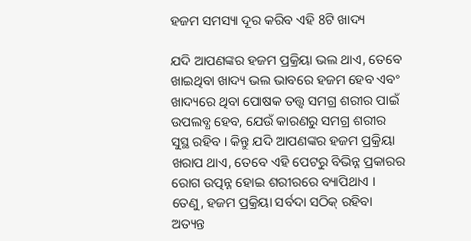ହଜମ ସମସ୍ୟା ଦୂର କରିବ ଏହି 8ଟି ଖାଦ୍ୟ

ଯଦି ଆପଣଙ୍କର ହଜମ ପ୍ରକ୍ରିୟା ଭଲ ଥାଏ, ତେବେ ଖାଇଥିବା ଖାଦ୍ୟ ଭଲ ଭାବରେ ହଜମ ହେବ ଏବଂ ଖାଦ୍ୟରେ ଥିବା ପୋଷକ ତତ୍ତ୍ୱ ସମଗ୍ର ଶରୀର ପାଇଁ ଉପଲବ୍ଧ ହେବ, ଯେଉଁ କାରଣରୁ ସମଗ୍ର ଶରୀର ସୁସ୍ଥ ରହିବ । କିନ୍ତୁ ଯଦି ଆପଣଙ୍କର ହଜମ ପ୍ରକ୍ରିୟା ଖରାପ ଥାଏ, ତେବେ ଏହି ପେଟରୁ ବିଭିନ୍ନ ପ୍ରକାରର ରୋଗ ଉତ୍ପନ୍ନ ହୋଇ ଶରୀରରେ ବ୍ୟାପିଥାଏ । ତେଣୁ, ହଜମ ପ୍ରକ୍ରିୟା ସର୍ବଦା ସଠିକ୍ ରହିବା ଅତ୍ୟନ୍ତ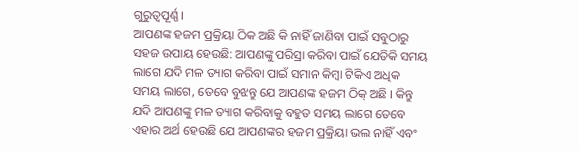ଗୁରୁତ୍ୱପୂର୍ଣ୍ଣ ।
ଆପଣଙ୍କ ହଜମ ପ୍ରକ୍ରିୟା ଠିକ ଅଛି କି ନାହିଁ ଜାଣିବା ପାଇଁ ସବୁଠାରୁ ସହଜ ଉପାୟ ହେଉଛି: ଆପଣଙ୍କୁ ପରିସ୍ରା କରିବା ପାଇଁ ଯେତିକି ସମୟ ଲାଗେ ଯଦି ମଳ ତ୍ୟାଗ କରିବା ପାଇଁ ସମାନ କିମ୍ବା ଟିକିଏ ଅଧିକ ସମୟ ଲାଗେ, ତେବେ ବୁଝନ୍ତୁ ଯେ ଆପଣଙ୍କ ହଜମ ଠିକ୍ ଅଛି । କିନ୍ତୁ ଯଦି ଆପଣଙ୍କୁ ମଳ ତ୍ୟାଗ କରିବାକୁ ବହୁତ ସମୟ ଲାଗେ ତେବେ ଏହାର ଅର୍ଥ ହେଉଛି ଯେ ଆପଣଙ୍କର ହଜମ ପ୍ରକ୍ରିୟା ଭଲ ନାହିଁ ଏବଂ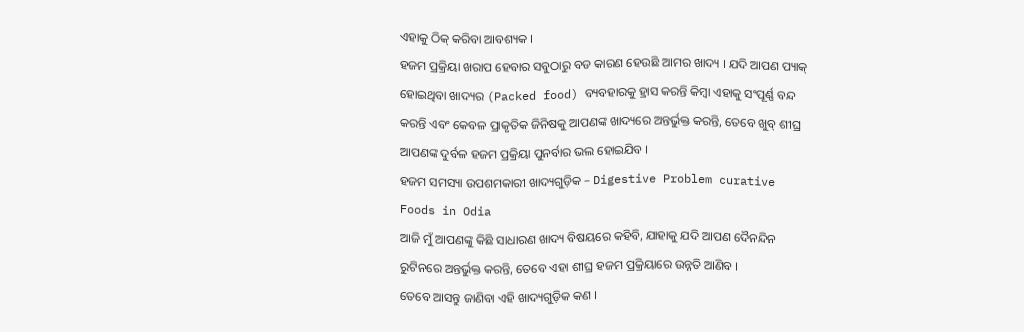ଏହାକୁ ଠିକ୍ କରିବା ଆବଶ୍ୟକ ।
ହଜମ ପ୍ରକ୍ରିୟା ଖରାପ ହେବାର ସବୁଠାରୁ ବଡ କାରଣ ହେଉଛି ଆମର ଖାଦ୍ୟ । ଯଦି ଆପଣ ପ୍ୟାକ୍ ହୋଇଥିବା ଖାଦ୍ୟର (Packed food) ବ୍ୟବହାରକୁ ହ୍ରାସ କରନ୍ତି କିମ୍ବା ଏହାକୁ ସଂପୂର୍ଣ୍ଣ ବନ୍ଦ କରନ୍ତି ଏବଂ କେବଳ ପ୍ରାକୃତିକ ଜିନିଷକୁ ଆପଣଙ୍କ ଖାଦ୍ୟରେ ଅନ୍ତର୍ଭୁକ୍ତ କରନ୍ତି, ତେବେ ଖୁବ୍ ଶୀଘ୍ର ଆପଣଙ୍କ ଦୁର୍ବଳ ହଜମ ପ୍ରକ୍ରିୟା ପୁନର୍ବାର ଭଲ ହୋଇଯିବ ।
ହଜମ ସମସ୍ୟା ଉପଶମକାରୀ ଖାଦ୍ୟଗୁଡ଼ିକ – Digestive Problem curative Foods in Odia
ଆଜି ମୁଁ ଆପଣଙ୍କୁ କିଛି ସାଧାରଣ ଖାଦ୍ୟ ବିଷୟରେ କହିବି, ଯାହାକୁ ଯଦି ଆପଣ ଦୈନନ୍ଦିନ ରୁଟିନରେ ଅନ୍ତର୍ଭୁକ୍ତ କରନ୍ତି, ତେବେ ଏହା ଶୀଘ୍ର ହଜମ ପ୍ରକ୍ରିୟାରେ ଉନ୍ନତି ଆଣିବ ।
ତେବେ ଆସନ୍ତୁ ଜାଣିବା ଏହି ଖାଦ୍ୟଗୁଡ଼ିକ କଣ ।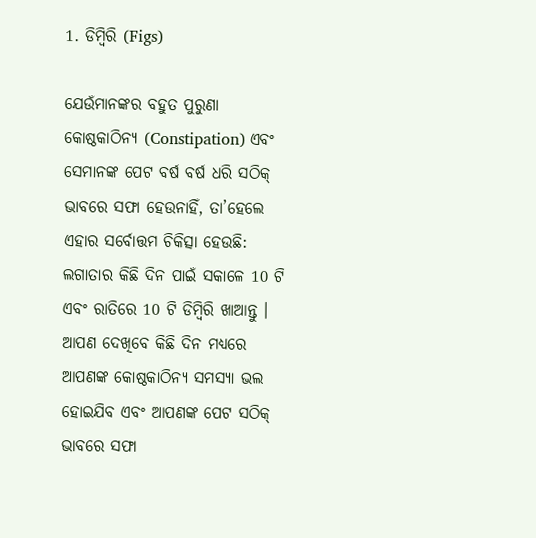1. ଡିମ୍ବିରି (Figs)

ଯେଉଁମାନଙ୍କର ବହୁତ ପୁରୁଣା କୋଷ୍ଠକାଠିନ୍ୟ (Constipation) ଏବଂ ସେମାନଙ୍କ ପେଟ ବର୍ଷ ବର୍ଷ ଧରି ସଠିକ୍ ଭାବରେ ସଫା ହେଉନାହିଁ, ତା’ହେଲେ ଏହାର ସର୍ବୋତ୍ତମ ଚିକିତ୍ସା ହେଉଛି: ଲଗାତାର କିଛି ଦିନ ପାଇଁ ସକାଳେ 10 ଟି ଏବଂ ରାତିରେ 10 ଟି ଡିମ୍ବିରି ଖାଆନ୍ତୁ । ଆପଣ ଦେଖିବେ କିଛି ଦିନ ମଧ୍ୟରେ ଆପଣଙ୍କ କୋଷ୍ଠକାଠିନ୍ୟ ସମସ୍ୟା ଭଲ ହୋଇଯିବ ଏବଂ ଆପଣଙ୍କ ପେଟ ସଠିକ୍ ଭାବରେ ସଫା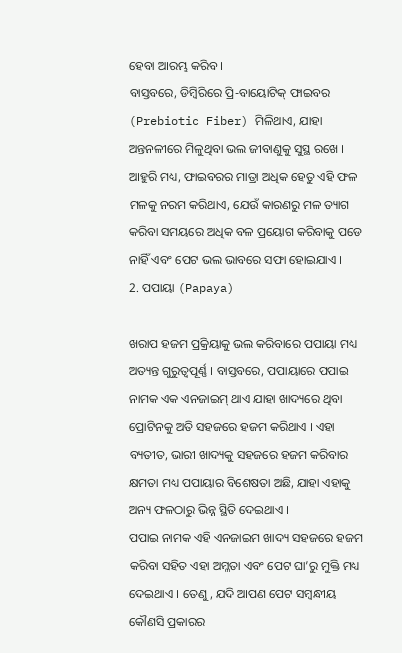ହେବା ଆରମ୍ଭ କରିବ ।
ବାସ୍ତବରେ, ଡିମ୍ବିରିରେ ପ୍ରି-ବାୟୋଟିକ୍ ଫାଇବର (Prebiotic Fiber) ମିଳିଥାଏ, ଯାହା ଅନ୍ତନଳୀରେ ମିଳୁଥିବା ଭଲ ଜୀବାଣୁକୁ ସୁସ୍ଥ ରଖେ । ଆହୁରି ମଧ୍ୟ, ଫାଇବରର ମାତ୍ରା ଅଧିକ ହେତୁ ଏହି ଫଳ ମଳକୁ ନରମ କରିଥାଏ, ଯେଉଁ କାରଣରୁ ମଳ ତ୍ୟାଗ କରିବା ସମୟରେ ଅଧିକ ବଳ ପ୍ରୟୋଗ କରିବାକୁ ପଡେ ନାହିଁ ଏବଂ ପେଟ ଭଲ ଭାବରେ ସଫା ହୋଇଯାଏ ।
2. ପପାୟା (Papaya)

ଖରାପ ହଜମ ପ୍ରକ୍ରିୟାକୁ ଭଲ କରିବାରେ ପପାୟା ମଧ୍ୟ ଅତ୍ୟନ୍ତ ଗୁରୁତ୍ୱପୂର୍ଣ୍ଣ । ବାସ୍ତବରେ, ପପାୟାରେ ପପାଇ ନାମକ ଏକ ଏନଜାଇମ୍ ଥାଏ ଯାହା ଖାଦ୍ୟରେ ଥିବା ପ୍ରୋଟିନକୁ ଅତି ସହଜରେ ହଜମ କରିଥାଏ । ଏହା ବ୍ୟତୀତ, ଭାରୀ ଖାଦ୍ୟକୁ ସହଜରେ ହଜମ କରିବାର କ୍ଷମତା ମଧ୍ୟ ପପାୟାର ବିଶେଷତା ଅଛି, ଯାହା ଏହାକୁ ଅନ୍ୟ ଫଳଠାରୁ ଭିନ୍ନ ସ୍ଥିତି ଦେଇଥାଏ ।
ପପାଇ ନାମକ ଏହି ଏନଜାଇମ ଖାଦ୍ୟ ସହଜରେ ହଜମ କରିବା ସହିତ ଏହା ଅମ୍ଳତା ଏବଂ ପେଟ ଘା’ରୁ ମୁକ୍ତି ମଧ୍ୟ ଦେଇଥାଏ । ତେଣୁ, ଯଦି ଆପଣ ପେଟ ସମ୍ବନ୍ଧୀୟ କୌଣସି ପ୍ରକାରର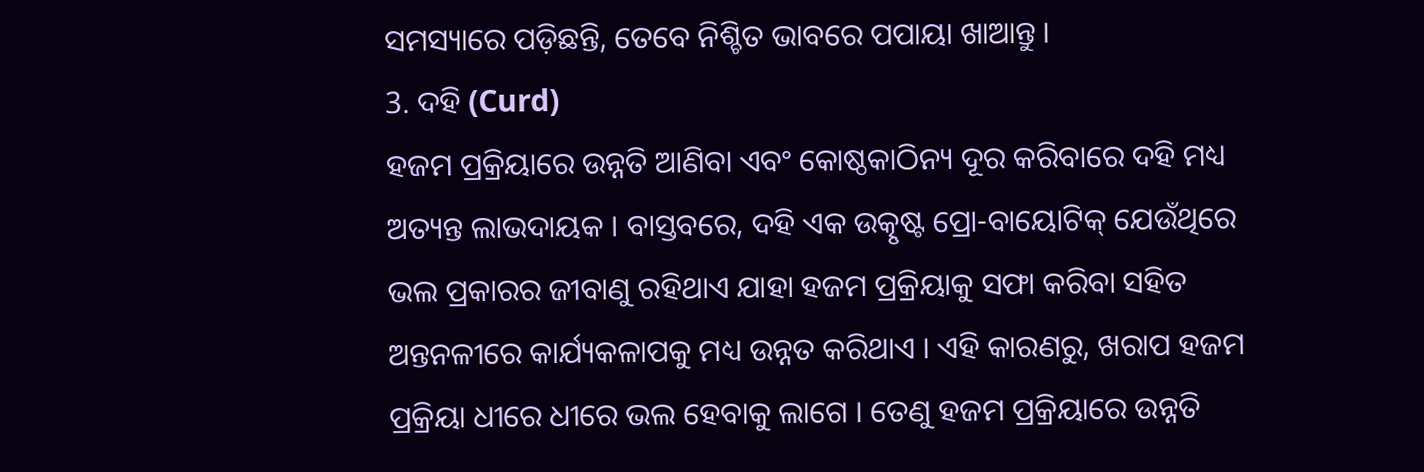ସମସ୍ୟାରେ ପଡ଼ିଛନ୍ତି, ତେବେ ନିଶ୍ଚିତ ଭାବରେ ପପାୟା ଖାଆନ୍ତୁ ।
3. ଦହି (Curd)
ହଜମ ପ୍ରକ୍ରିୟାରେ ଉନ୍ନତି ଆଣିବା ଏବଂ କୋଷ୍ଠକାଠିନ୍ୟ ଦୂର କରିବାରେ ଦହି ମଧ୍ୟ ଅତ୍ୟନ୍ତ ଲାଭଦାୟକ । ବାସ୍ତବରେ, ଦହି ଏକ ଉତ୍କୃଷ୍ଟ ପ୍ରୋ-ବାୟୋଟିକ୍ ଯେଉଁଥିରେ ଭଲ ପ୍ରକାରର ଜୀବାଣୁ ରହିଥାଏ ଯାହା ହଜମ ପ୍ରକ୍ରିୟାକୁ ସଫା କରିବା ସହିତ ଅନ୍ତନଳୀରେ କାର୍ଯ୍ୟକଳାପକୁ ମଧ୍ୟ ଉନ୍ନତ କରିଥାଏ । ଏହି କାରଣରୁ, ଖରାପ ହଜମ ପ୍ରକ୍ରିୟା ଧୀରେ ଧୀରେ ଭଲ ହେବାକୁ ଲାଗେ । ତେଣୁ ହଜମ ପ୍ରକ୍ରିୟାରେ ଉନ୍ନତି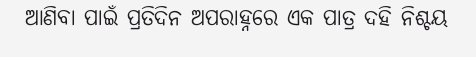ଆଣିବା ପାଇଁ ପ୍ରତିଦିନ ଅପରାହ୍ନରେ ଏକ ପାତ୍ର ଦହି ନିଶ୍ଚୟ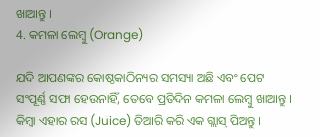ଖାଆନ୍ତୁ ।
4. କମଳା ଲେମ୍ବୁ (Orange)

ଯଦି ଆପଣଙ୍କର କୋଷ୍ଠକାଠିନ୍ୟର ସମସ୍ୟା ଅଛି ଏବଂ ପେଟ ସଂପୂର୍ଣ୍ଣ ସଫା ହେଉନାହିଁ, ତେବେ ପ୍ରତିଦିନ କମଳା ଲେମ୍ବୁ ଖାଆନ୍ତୁ । କିମ୍ବା ଏହାର ରସ (Juice) ତିଆରି କରି ଏକ ଗ୍ଲାସ୍ ପିଅନ୍ତୁ ।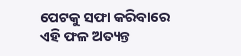ପେଟକୁ ସଫା କରିବାରେ ଏହି ଫଳ ଅତ୍ୟନ୍ତ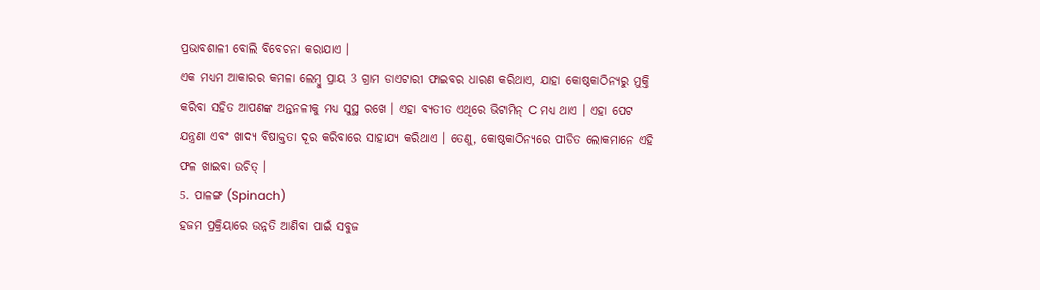ପ୍ରଭାବଶାଳୀ ବୋଲି ବିବେଚନା କରାଯାଏ ।
ଏକ ମଧ୍ୟମ ଆକାରର କମଳା ଲେମ୍ବୁ ପ୍ରାୟ 3 ଗ୍ରାମ ଡାଏଟାରୀ ଫାଇବର ଧାରଣ କରିଥାଏ, ଯାହା କୋଷ୍ଠକାଠିନ୍ୟରୁ ମୁକ୍ତି କରିବା ସହିତ ଆପଣଙ୍କ ଅନ୍ତନଳୀକୁ ମଧ୍ୟ ସୁସ୍ଥ ରଖେ । ଏହା ବ୍ୟତୀତ ଏଥିରେ ଭିଟାମିନ୍ C ମଧ୍ୟ ଥାଏ । ଏହା ପେଟ ଯନ୍ତ୍ରଣା ଏବଂ ଖାଦ୍ୟ ବିଷାକ୍ତତା ଦୂର କରିବାରେ ସାହାଯ୍ୟ କରିଥାଏ । ତେଣୁ, କୋଷ୍ଠକାଠିନ୍ୟରେ ପୀଡିତ ଲୋକମାନେ ଏହି ଫଳ ଖାଇବା ଉଚିତ୍ ।
5. ପାଳଙ୍ଗ (Spinach)
ହଜମ ପ୍ରକ୍ରିୟାରେ ଉନ୍ନତି ଆଣିବା ପାଇଁ ସବୁଜ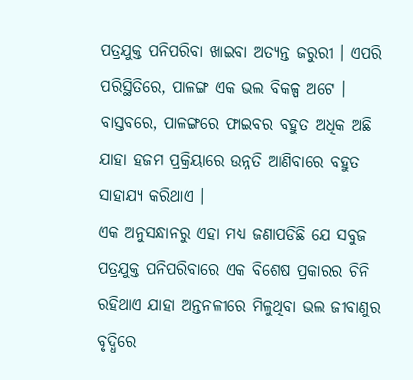ପତ୍ରଯୁକ୍ତ ପନିପରିବା ଖାଇବା ଅତ୍ୟନ୍ତ ଜରୁରୀ । ଏପରି ପରିସ୍ଥିତିରେ, ପାଳଙ୍ଗ ଏକ ଭଲ ବିକଳ୍ପ ଅଟେ । ବାସ୍ତବରେ, ପାଳଙ୍ଗରେ ଫାଇବର ବହୁତ ଅଧିକ ଅଛି ଯାହା ହଜମ ପ୍ରକ୍ରିୟାରେ ଉନ୍ନତି ଆଣିବାରେ ବହୁତ ସାହାଯ୍ୟ କରିଥାଏ ।
ଏକ ଅନୁସନ୍ଧାନରୁ ଏହା ମଧ୍ୟ ଜଣାପଡିଛି ଯେ ସବୁଜ ପତ୍ରଯୁକ୍ତ ପନିପରିବାରେ ଏକ ବିଶେଷ ପ୍ରକାରର ଚିନି ରହିଥାଏ ଯାହା ଅନ୍ତନଳୀରେ ମିଳୁଥିବା ଭଲ ଜୀବାଣୁର ବୃଦ୍ଧିରେ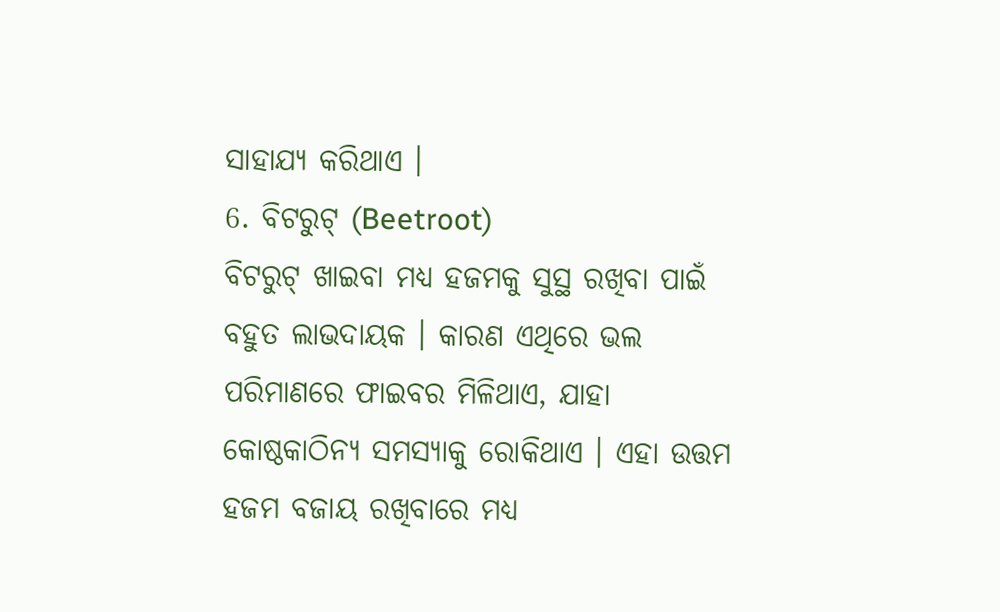ସାହାଯ୍ୟ କରିଥାଏ ।
6. ବିଟରୁଟ୍ (Beetroot)
ବିଟରୁଟ୍ ଖାଇବା ମଧ୍ୟ ହଜମକୁ ସୁସ୍ଥ ରଖିବା ପାଇଁ ବହୁତ ଲାଭଦାୟକ । କାରଣ ଏଥିରେ ଭଲ ପରିମାଣରେ ଫାଇବର ମିଳିଥାଏ, ଯାହା କୋଷ୍ଠକାଠିନ୍ୟ ସମସ୍ୟାକୁ ରୋକିଥାଏ । ଏହା ଉତ୍ତମ ହଜମ ବଜାୟ ରଖିବାରେ ମଧ୍ୟ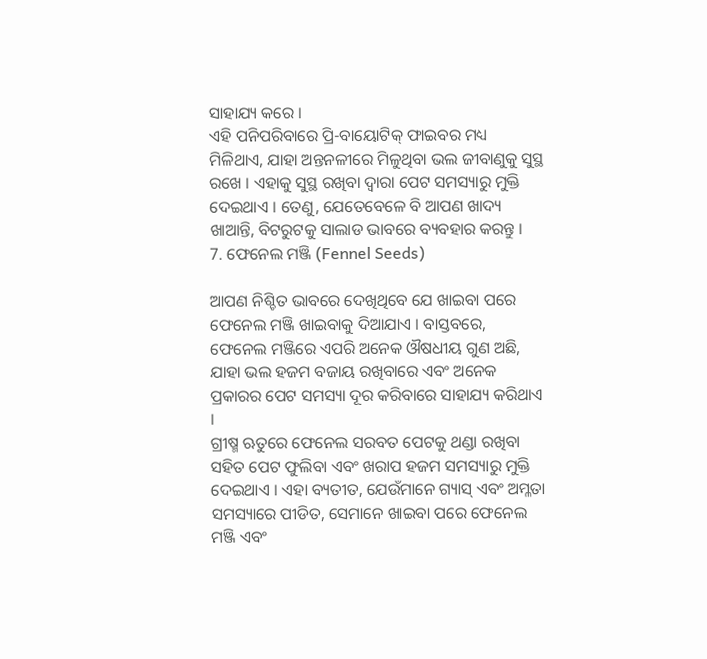ସାହାଯ୍ୟ କରେ ।
ଏହି ପନିପରିବାରେ ପ୍ରି-ବାୟୋଟିକ୍ ଫାଇବର ମଧ୍ୟ ମିଳିଥାଏ, ଯାହା ଅନ୍ତନଳୀରେ ମିଳୁଥିବା ଭଲ ଜୀବାଣୁକୁ ସୁସ୍ଥ ରଖେ । ଏହାକୁ ସୁସ୍ଥ ରଖିବା ଦ୍ୱାରା ପେଟ ସମସ୍ୟାରୁ ମୁକ୍ତି ଦେଇଥାଏ । ତେଣୁ, ଯେତେବେଳେ ବି ଆପଣ ଖାଦ୍ୟ ଖାଆନ୍ତି, ବିଟରୁଟକୁ ସାଲାଡ ଭାବରେ ବ୍ୟବହାର କରନ୍ତୁ ।
7. ଫେନେଲ ମଞ୍ଜି (Fennel Seeds)

ଆପଣ ନିଶ୍ଚିତ ଭାବରେ ଦେଖିଥିବେ ଯେ ଖାଇବା ପରେ ଫେନେଲ ମଞ୍ଜି ଖାଇବାକୁ ଦିଆଯାଏ । ବାସ୍ତବରେ, ଫେନେଲ ମଞ୍ଜିରେ ଏପରି ଅନେକ ଔଷଧୀୟ ଗୁଣ ଅଛି, ଯାହା ଭଲ ହଜମ ବଜାୟ ରଖିବାରେ ଏବଂ ଅନେକ ପ୍ରକାରର ପେଟ ସମସ୍ୟା ଦୂର କରିବାରେ ସାହାଯ୍ୟ କରିଥାଏ ।
ଗ୍ରୀଷ୍ମ ଋତୁରେ ଫେନେଲ ସରବତ ପେଟକୁ ଥଣ୍ଡା ରଖିବା ସହିତ ପେଟ ଫୁଲିବା ଏବଂ ଖରାପ ହଜମ ସମସ୍ୟାରୁ ମୁକ୍ତି ଦେଇଥାଏ । ଏହା ବ୍ୟତୀତ, ଯେଉଁମାନେ ଗ୍ୟାସ୍ ଏବଂ ଅମ୍ଳତା ସମସ୍ୟାରେ ପୀଡିତ, ସେମାନେ ଖାଇବା ପରେ ଫେନେଲ ମଞ୍ଜି ଏବଂ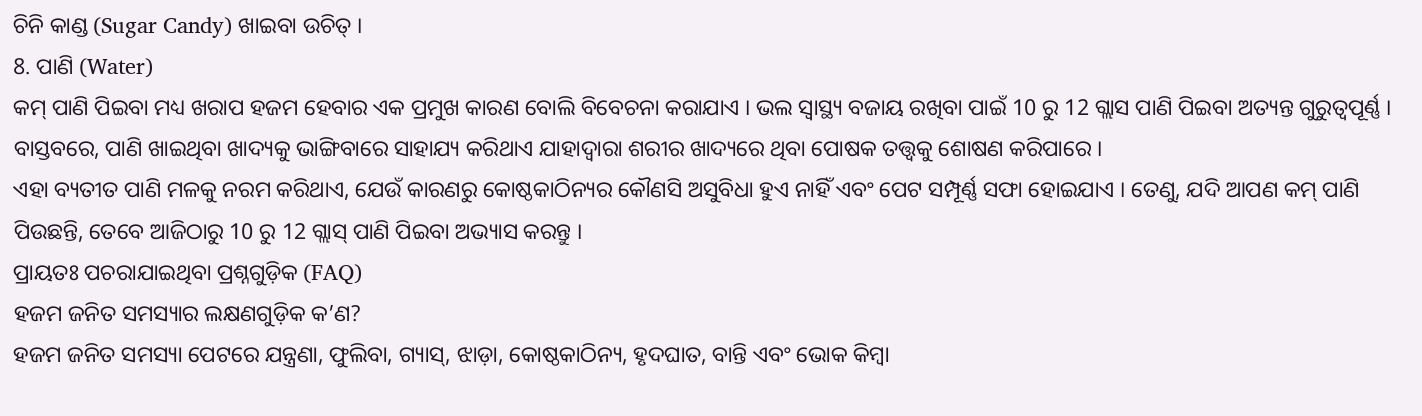ଚିନି କାଣ୍ଡ (Sugar Candy) ଖାଇବା ଉଚିତ୍ ।
8. ପାଣି (Water)
କମ୍ ପାଣି ପିଇବା ମଧ୍ୟ ଖରାପ ହଜମ ହେବାର ଏକ ପ୍ରମୁଖ କାରଣ ବୋଲି ବିବେଚନା କରାଯାଏ । ଭଲ ସ୍ୱାସ୍ଥ୍ୟ ବଜାୟ ରଖିବା ପାଇଁ 10 ରୁ 12 ଗ୍ଲାସ ପାଣି ପିଇବା ଅତ୍ୟନ୍ତ ଗୁରୁତ୍ୱପୂର୍ଣ୍ଣ । ବାସ୍ତବରେ, ପାଣି ଖାଇଥିବା ଖାଦ୍ୟକୁ ଭାଙ୍ଗିବାରେ ସାହାଯ୍ୟ କରିଥାଏ ଯାହାଦ୍ୱାରା ଶରୀର ଖାଦ୍ୟରେ ଥିବା ପୋଷକ ତତ୍ତ୍ୱକୁ ଶୋଷଣ କରିପାରେ ।
ଏହା ବ୍ୟତୀତ ପାଣି ମଳକୁ ନରମ କରିଥାଏ, ଯେଉଁ କାରଣରୁ କୋଷ୍ଠକାଠିନ୍ୟର କୌଣସି ଅସୁବିଧା ହୁଏ ନାହିଁ ଏବଂ ପେଟ ସମ୍ପୂର୍ଣ୍ଣ ସଫା ହୋଇଯାଏ । ତେଣୁ, ଯଦି ଆପଣ କମ୍ ପାଣି ପିଉଛନ୍ତି, ତେବେ ଆଜିଠାରୁ 10 ରୁ 12 ଗ୍ଲାସ୍ ପାଣି ପିଇବା ଅଭ୍ୟାସ କରନ୍ତୁ ।
ପ୍ରାୟତଃ ପଚରାଯାଇଥିବା ପ୍ରଶ୍ନଗୁଡ଼ିକ (FAQ)
ହଜମ ଜନିତ ସମସ୍ୟାର ଲକ୍ଷଣଗୁଡ଼ିକ କ’ଣ?
ହଜମ ଜନିତ ସମସ୍ୟା ପେଟରେ ଯନ୍ତ୍ରଣା, ଫୁଲିବା, ଗ୍ୟାସ୍, ଝାଡ଼ା, କୋଷ୍ଠକାଠିନ୍ୟ, ହୃଦଘାତ, ବାନ୍ତି ଏବଂ ଭୋକ କିମ୍ବା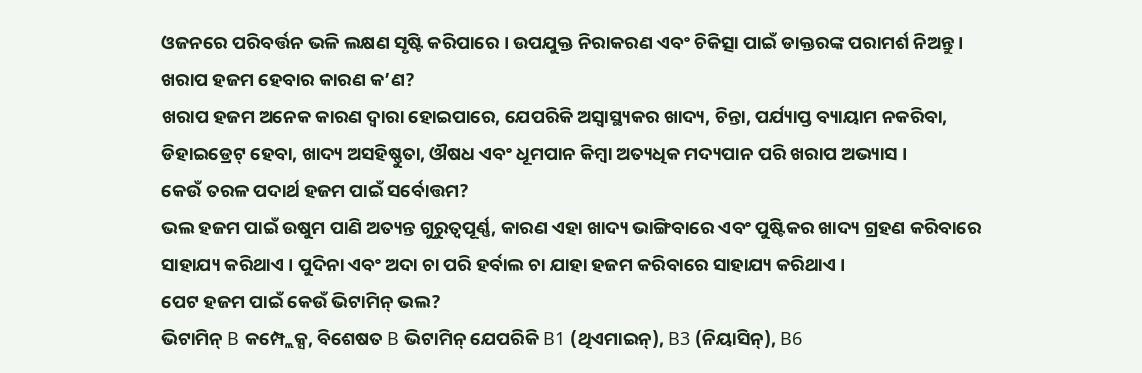ଓଜନରେ ପରିବର୍ତ୍ତନ ଭଳି ଲକ୍ଷଣ ସୃଷ୍ଟି କରିପାରେ । ଉପଯୁକ୍ତ ନିରାକରଣ ଏବଂ ଚିକିତ୍ସା ପାଇଁ ଡାକ୍ତରଙ୍କ ପରାମର୍ଶ ନିଅନ୍ତୁ ।
ଖରାପ ହଜମ ହେବାର କାରଣ କ’ଣ?
ଖରାପ ହଜମ ଅନେକ କାରଣ ଦ୍ୱାରା ହୋଇପାରେ, ଯେପରିକି ଅସ୍ୱାସ୍ଥ୍ୟକର ଖାଦ୍ୟ, ଚିନ୍ତା, ପର୍ଯ୍ୟାପ୍ତ ବ୍ୟାୟାମ ନକରିବା, ଡିହାଇଡ୍ରେଟ୍ ହେବା, ଖାଦ୍ୟ ଅସହିଷ୍ଣୁତା, ଔଷଧ ଏବଂ ଧୂମପାନ କିମ୍ବା ଅତ୍ୟଧିକ ମଦ୍ୟପାନ ପରି ଖରାପ ଅଭ୍ୟାସ ।
କେଉଁ ତରଳ ପଦାର୍ଥ ହଜମ ପାଇଁ ସର୍ବୋତ୍ତମ?
ଭଲ ହଜମ ପାଇଁ ଉଷୁମ ପାଣି ଅତ୍ୟନ୍ତ ଗୁରୁତ୍ୱପୂର୍ଣ୍ଣ, କାରଣ ଏହା ଖାଦ୍ୟ ଭାଙ୍ଗିବାରେ ଏବଂ ପୁଷ୍ଟିକର ଖାଦ୍ୟ ଗ୍ରହଣ କରିବାରେ ସାହାଯ୍ୟ କରିଥାଏ । ପୁଦିନା ଏବଂ ଅଦା ଚା ପରି ହର୍ବାଲ ଚା ଯାହା ହଜମ କରିବାରେ ସାହାଯ୍ୟ କରିଥାଏ ।
ପେଟ ହଜମ ପାଇଁ କେଉଁ ଭିଟାମିନ୍ ଭଲ?
ଭିଟାମିନ୍ B କମ୍ପ୍ଲେକ୍ସ, ବିଶେଷତ B ଭିଟାମିନ୍ ଯେପରିକି B1 (ଥିଏମାଇନ୍), B3 (ନିୟାସିନ୍), B6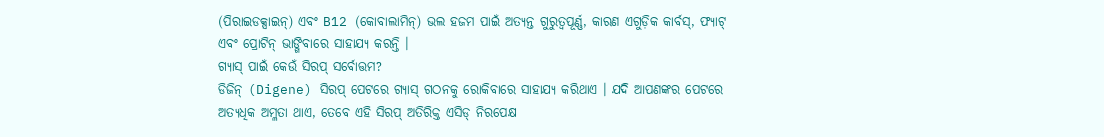(ପିରାଇଡକ୍ସାଇନ୍) ଏବଂ B12 (କୋବାଲାମିନ୍) ଭଲ ହଜମ ପାଇଁ ଅତ୍ୟନ୍ତ ଗୁରୁତ୍ୱପୂର୍ଣ୍ଣ, କାରଣ ଏଗୁଡ଼ିକ କାର୍ବସ୍, ଫ୍ୟାଟ୍ ଏବଂ ପ୍ରୋଟିନ୍ ଭାଙ୍ଗିବାରେ ସାହାଯ୍ୟ କରନ୍ତି ।
ଗ୍ୟାସ୍ ପାଇଁ କେଉଁ ସିରପ୍ ସର୍ବୋତ୍ତମ?
ଡିଜିନ୍ (Digene) ସିରପ୍ ପେଟରେ ଗ୍ୟାସ୍ ଗଠନକୁ ରୋକିବାରେ ସାହାଯ୍ୟ କରିଥାଏ । ଯଦି ଆପଣଙ୍କର ପେଟରେ ଅତ୍ୟଧିକ ଅମ୍ଳତା ଥାଏ, ତେବେ ଏହି ସିରପ୍ ଅତିରିକ୍ତ ଏସିଡ୍ ନିରପେକ୍ଷ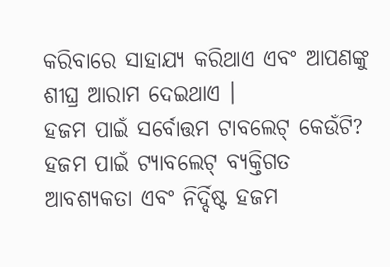କରିବାରେ ସାହାଯ୍ୟ କରିଥାଏ ଏବଂ ଆପଣଙ୍କୁ ଶୀଘ୍ର ଆରାମ ଦେଇଥାଏ ।
ହଜମ ପାଇଁ ସର୍ବୋତ୍ତମ ଟାବଲେଟ୍ କେଉଁଟି?
ହଜମ ପାଇଁ ଟ୍ୟାବଲେଟ୍ ବ୍ୟକ୍ତିଗତ ଆବଶ୍ୟକତା ଏବଂ ନିର୍ଦ୍ଦିଷ୍ଟ ହଜମ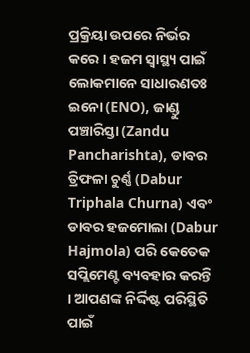ପ୍ରକ୍ରିୟା ଉପରେ ନିର୍ଭର କରେ । ହଜମ ସ୍ୱାସ୍ଥ୍ୟ ପାଇଁ ଲୋକମାନେ ସାଧାରଣତଃ ଇନୋ (ENO), ଜାଣ୍ଡୁ ପଞ୍ଚାରିସ୍ତା (Zandu Pancharishta), ଡାବର ତ୍ରିଫଳା ଚୁର୍ଣ୍ଣ (Dabur Triphala Churna) ଏବଂ ଡାବର ହଜମୋଲା (Dabur Hajmola) ପରି କେତେକ ସପ୍ଲିମେଣ୍ଟ ବ୍ୟବହାର କରନ୍ତି । ଆପଣଙ୍କ ନିର୍ଦ୍ଦିଷ୍ଟ ପରିସ୍ଥିତି ପାଇଁ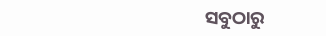ସବୁଠାରୁ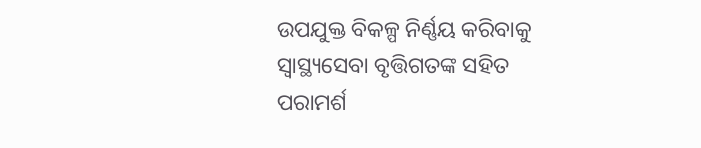ଉପଯୁକ୍ତ ବିକଳ୍ପ ନିର୍ଣ୍ଣୟ କରିବାକୁ ସ୍ୱାସ୍ଥ୍ୟସେବା ବୃତ୍ତିଗତଙ୍କ ସହିତ ପରାମର୍ଶ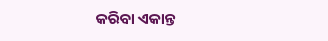କରିବା ଏକାନ୍ତ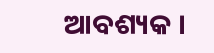ଆବଶ୍ୟକ ।